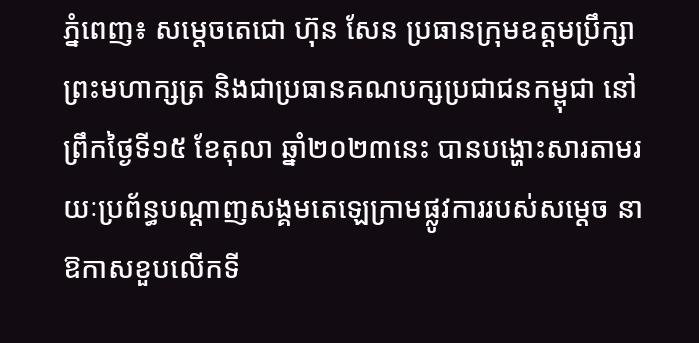ភ្នំពេញ៖ សម្តេចតេជោ ហ៊ុន សែន ប្រធានក្រុមឧត្តមប្រឹក្សាព្រះមហាក្សត្រ និងជាប្រធានគណបក្សប្រជាជនកម្ពុជា នៅព្រឹកថ្ងៃទី១៥ ខែតុលា ឆ្នាំ២០២៣នេះ បានបង្ហោះសារតាមរយៈប្រព័ន្ធបណ្ដាញសង្គមតេឡេក្រាមផ្លូវការរបស់សម្ដេច នាឱកាសខួបលើកទី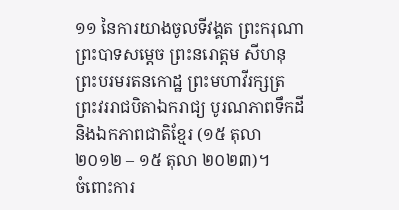១១ នៃការយាងចូលទីវង្គត ព្រះករុណាព្រះបាទសម្តេច ព្រះនរោត្តម សីហនុ ព្រះបរមរតនកោដ្ឋ ព្រះមហាវីរក្សត្រ ព្រះវររាជបិតាឯករាជ្យ បូរណភាពទឹកដី និងឯកភាពជាតិខ្មែរ (១៥ តុលា ២០១២ – ១៥ តុលា ២០២៣)។
ចំពោះការ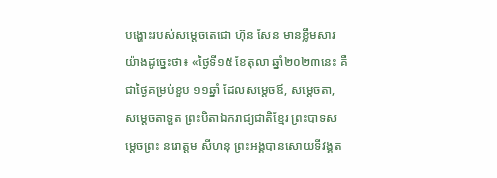បង្ហោះរបស់សម្តេចតេជោ ហ៊ុន សែន មានខ្លឹមសារយ៉ាងដូច្នេះថា៖ «ថ្ងៃទី១៥ ខែតុលា ឆ្នាំ២០២៣នេះ គឺជាថ្ងៃគម្រប់ខួប ១១ឆ្នាំ ដែលសម្តេចឪ, សម្តេចតា, សម្តេចតាទួត ព្រះបិតាឯករាជ្យជាតិខ្មែរ ព្រះបាទសម្តេចព្រះ នរោត្ដម សីហនុ ព្រះអង្គបានសោយទីវង្គត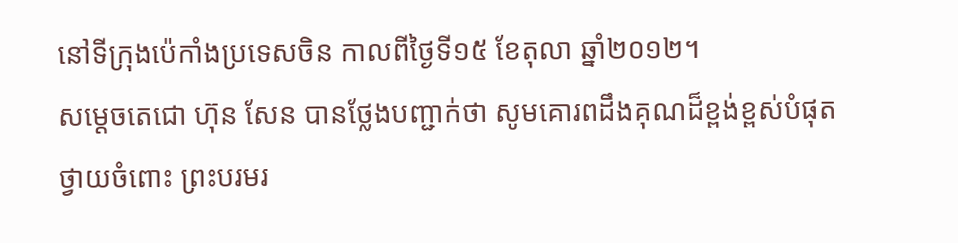នៅទីក្រុងប៉េកាំងប្រទេសចិន កាលពីថ្ងៃទី១៥ ខែតុលា ឆ្នាំ២០១២។
សម្ដេចតេជោ ហ៊ុន សែន បានថ្លែងបញ្ជាក់ថា សូមគោរពដឹងគុណដ៏ខ្ពង់ខ្ពស់បំផុតថ្វាយចំពោះ ព្រះបរមរ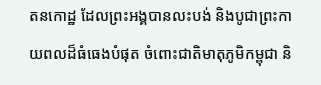តនកោដ្ឋ ដែលព្រះអង្គបានលះបង់ និងបូជាព្រះកាយពលដ៏ធំធេងបំផុត ចំពោះជាតិមាតុភូមិកម្ពុជា និ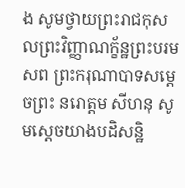ង សូមថ្វាយព្រះរាជកុសលព្រះវិញ្ញាណក្ខ័ន្ឋព្រះបរមសព ព្រះករុណាបាទសម្តេចព្រះ នរោត្តម សីហនុ សូមស្តេចយាងបដិសន្ឋិ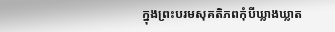ក្នុងព្រះបរមសុគតិភពកុំបីឃ្លាងឃ្លាត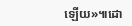ឡើយ»៕ដោ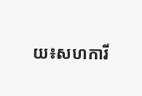យ៖សហការី